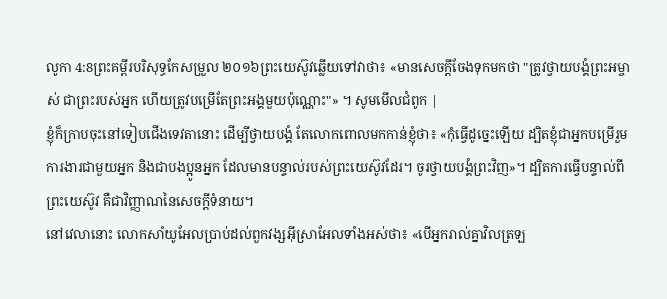លូកា 4:8ព្រះគម្ពីរបរិសុទ្ធកែសម្រួល ២០១៦ព្រះយេស៊ូវឆ្លើយទៅវាថា៖ «មានសេចក្តីចែងទុកមកថា "ត្រូវថ្វាយបង្គំព្រះអម្ចាស់ ជាព្រះរបស់អ្នក ហើយត្រូវបម្រើតែព្រះអង្គមួយប៉ុណ្ណោះ"» ។ សូមមើលជំពូក |
ខ្ញុំក៏ក្រាបចុះនៅទៀបជើងទេវតានោះ ដើម្បីថ្វាយបង្គំ តែលោកពោលមកកាន់ខ្ញុំថា៖ «កុំធ្វើដូច្នេះឡើយ ដ្បិតខ្ញុំជាអ្នកបម្រើរួមការងារជាមួយអ្នក និងជាបងប្អូនអ្នក ដែលមានបន្ទាល់របស់ព្រះយេស៊ូវដែរ។ ចូរថ្វាយបង្គំព្រះវិញ»។ ដ្បិតការធ្វើបន្ទាល់ពីព្រះយេស៊ូវ គឺជាវិញ្ញាណនៃសេចក្ដីទំនាយ។
នៅវេលានោះ លោកសាំយូអែលប្រាប់ដល់ពួកវង្សអ៊ីស្រាអែលទាំងអស់ថា៖ «បើអ្នករាល់គ្នាវិលត្រឡ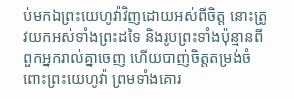ប់មកឯព្រះយេហូវ៉ាវិញដោយអស់ពីចិត្ត នោះត្រូវយកអស់ទាំងព្រះដទៃ និងរូបព្រះទាំងប៉ុន្មានពីពួកអ្នករាល់គ្នាចេញ ហើយបាញ់ចិត្តតម្រង់ចំពោះព្រះយេហូវ៉ា ព្រមទាំងគោរ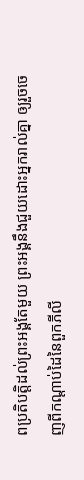ពប្រតិបត្តិដល់ព្រះអង្គតែមួយ ព្រះអង្គនឹងជួយដោះអ្នករាល់គ្នា ឲ្យរួចចេញពីកណ្ដាប់ដៃនៃពួកភីលី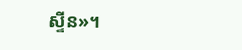ស្ទីន»។